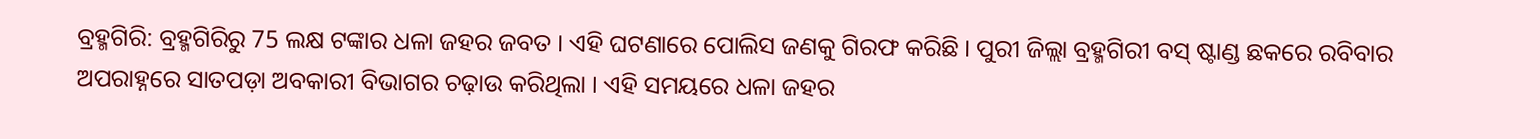ବ୍ରହ୍ମଗିରି: ବ୍ରହ୍ମଗିରିରୁ 75 ଲକ୍ଷ ଟଙ୍କାର ଧଳା ଜହର ଜବତ । ଏହି ଘଟଣାରେ ପୋଲିସ ଜଣକୁ ଗିରଫ କରିଛି । ପୁରୀ ଜିଲ୍ଲା ବ୍ରହ୍ମଗିରୀ ବସ୍ ଷ୍ଟାଣ୍ଡ ଛକରେ ରବିବାର ଅପରାହ୍ନରେ ସାତପଡ଼ା ଅବକାରୀ ବିଭାଗର ଚଢ଼ାଉ କରିଥିଲା । ଏହି ସମୟରେ ଧଳା ଜହର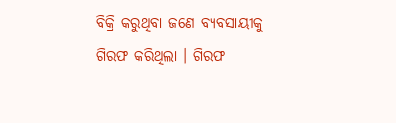ବିକ୍ରି କରୁଥିବା ଜଣେ ବ୍ୟବସାୟୀକୁ ଗିରଫ କରିଥିଲା । ଗିରଫ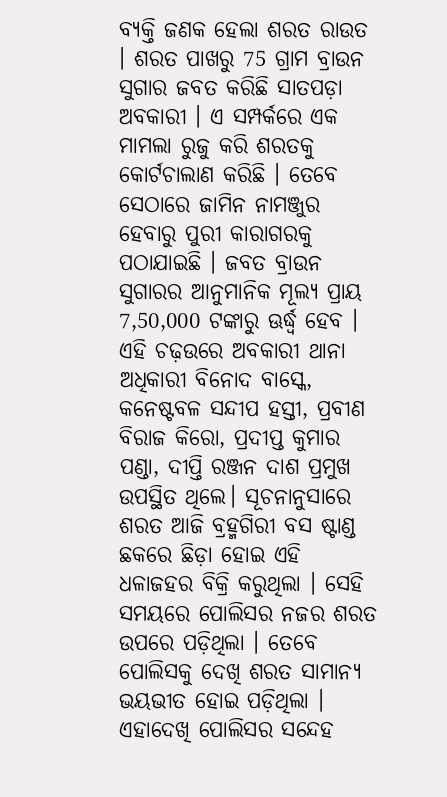ବ୍ୟକ୍ତି ଜଣକ ହେଲା ଶରତ ରାଉତ । ଶରତ ପାଖରୁ 75 ଗ୍ରାମ ବ୍ରାଉନ ସୁଗାର ଜବତ କରିଛି ସାତପଡ଼ା ଅବକାରୀ । ଏ ସମ୍ପର୍କରେ ଏକ ମାମଲା ରୁଜୁ କରି ଶରତକୁ କୋର୍ଟଚାଲାଣ କରିଛି । ତେବେ ସେଠାରେ ଜାମିନ ନାମଞ୍ଜୁର ହେବାରୁ ପୁରୀ କାରାଗରକୁ ପଠାଯାଇଛି । ଜବତ ବ୍ରାଉନ ସୁଗାରର ଆନୁମାନିକ ମୂଲ୍ୟ ପ୍ରାୟ 7,50,000 ଟଙ୍କାରୁ ଊର୍ଦ୍ଧ୍ବ ହେବ ।
ଏହି ଚଢ଼ଉରେ ଅବକାରୀ ଥାନା ଅଧିକାରୀ ବିନୋଦ ବାସ୍କେ, କନେଷ୍ଟବଳ ସନ୍ଦୀପ ହସ୍ତୀ, ପ୍ରବୀଣ ବିରାଜ କିରୋ, ପ୍ରଦୀପ୍ତ କୁମାର ପଣ୍ଡା, ଦୀପ୍ତି ରଞ୍ଜନ ଦାଶ ପ୍ରମୁଖ ଉପସ୍ଥିତ ଥିଲେ। ସୂଚନାନୁସାରେ ଶରତ ଆଜି ବ୍ରହ୍ମଗିରୀ ବସ ଷ୍ଟାଣ୍ଡ ଛକରେ ଛିଡ଼ା ହୋଇ ଏହି ଧଳାଜହର ବିକ୍ରି କରୁଥିଲା । ସେହି ସମୟରେ ପୋଲିସର ନଜର ଶରତ ଉପରେ ପଡ଼ିଥିଲା । ତେବେ ପୋଲିସକୁ ଦେଖି ଶରତ ସାମାନ୍ୟ ଭୟଭୀତ ହୋଇ ପଡ଼ିଥିଲା ।
ଏହାଦେଖି ପୋଲିସର ସନ୍ଦେହ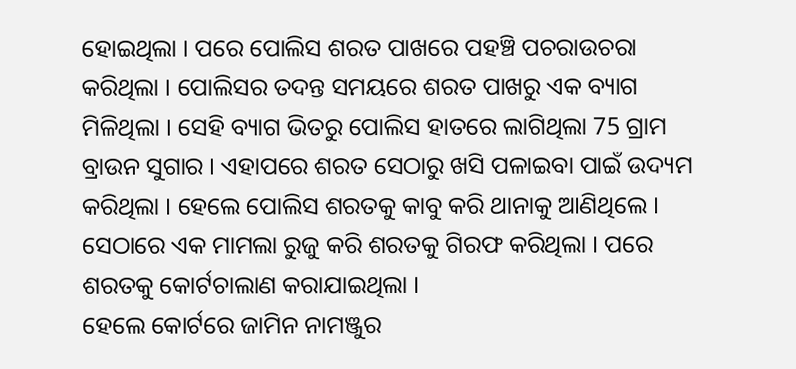ହୋଇଥିଲା । ପରେ ପୋଲିସ ଶରତ ପାଖରେ ପହଞ୍ଚି ପଚରାଉଚରା କରିଥିଲା । ପୋଲିସର ତଦନ୍ତ ସମୟରେ ଶରତ ପାଖରୁ ଏକ ବ୍ୟାଗ ମିଳିଥିଲା । ସେହି ବ୍ୟାଗ ଭିତରୁ ପୋଲିସ ହାତରେ ଲାଗିଥିଲା 75 ଗ୍ରାମ ବ୍ରାଉନ ସୁଗାର । ଏହାପରେ ଶରତ ସେଠାରୁ ଖସି ପଳାଇବା ପାଇଁ ଉଦ୍ୟମ କରିଥିଲା । ହେଲେ ପୋଲିସ ଶରତକୁ କାବୁ କରି ଥାନାକୁ ଆଣିଥିଲେ । ସେଠାରେ ଏକ ମାମଲା ରୁଜୁ କରି ଶରତକୁ ଗିରଫ କରିଥିଲା । ପରେ ଶରତକୁ କୋର୍ଟଚାଲାଣ କରାଯାଇଥିଲା ।
ହେଲେ କୋର୍ଟରେ ଜାମିନ ନାମଞ୍ଜୁର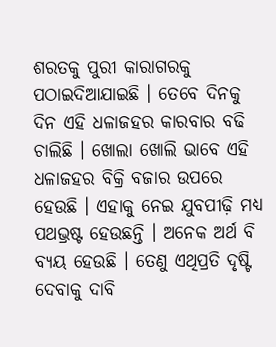ଶରତକୁ ପୁରୀ କାରାଗରକୁ ପଠାଇଦିଆଯାଇଛି । ତେବେ ଦିନକୁ ଦିନ ଏହି ଧଳାଜହର କାରବାର ବଢି ଚାଲିଛି । ଖୋଲା ଖୋଲି ଭାବେ ଏହି ଧଳାଜହର ବିକ୍ରି ବଜାର ଉପରେ ହେଉଛି । ଏହାକୁ ନେଇ ଯୁବପୀଢ଼ି ମଧ୍ୟ ପଥଭ୍ରଷ୍ଟ ହେଉଛନ୍ତି । ଅନେକ ଅର୍ଥ ବି ବ୍ୟୟ ହେଉଛି । ତେଣୁ ଏଥିପ୍ରତି ଦୃଷ୍ଟି ଦେବାକୁ ଦାବି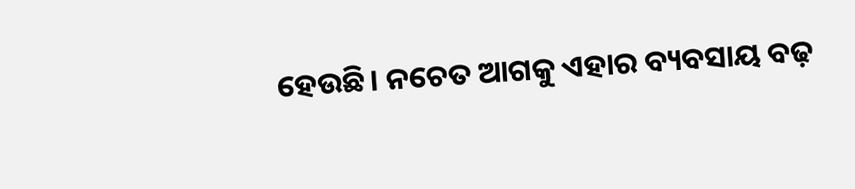ହେଉଛି। ନଚେତ ଆଗକୁ ଏହାର ବ୍ୟବସାୟ ବଢ଼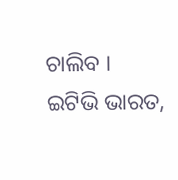ଚାଲିବ ।
ଇଟିଭି ଭାରତ,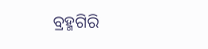ବ୍ରହ୍ମଗିରି